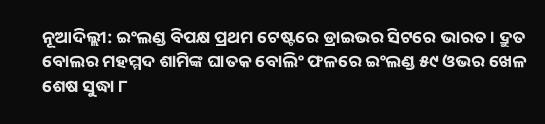ନୂଆଦିଲ୍ଲୀ: ଇଂଲଣ୍ଡ ବିପକ୍ଷ ପ୍ରଥମ ଟେଷ୍ଟରେ ଡ୍ରାଇଭର ସିଟରେ ଭାରତ । ଦ୍ରୁତ ବୋଲର ମହମ୍ମଦ ଶାମିଙ୍କ ଘାତକ ବୋଲିଂ ଫଳରେ ଇଂଲଣ୍ଡ ୫୯ ଓଭର ଖେଳ ଶେଷ ସୁଦ୍ଧା ୮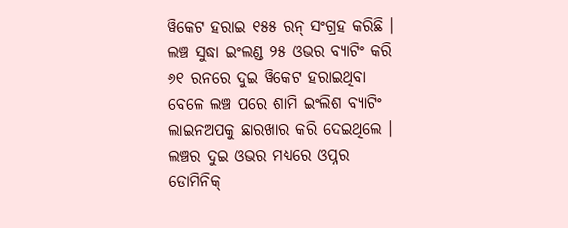ୱିକେଟ ହରାଇ ୧୫୫ ରନ୍ ସଂଗ୍ରହ କରିଛି । ଲଞ୍ଚ ସୁଦ୍ଧା ଇଂଲଣ୍ଡ ୨୫ ଓଭର ବ୍ୟାଟିଂ କରି ୬୧ ରନରେ ଦୁଇ ୱିକେଟ ହରାଇଥିବା ବେଳେ ଲଞ୍ଚ ପରେ ଶାମି ଇଂଲିଶ ବ୍ୟାଟିଂ ଲାଇନଅପକୁ ଛାରଖାର କରି ଦେଇଥିଲେ । ଲଞ୍ଚର ଦୁଇ ଓଭର ମଧ୍ୟରେ ଓପ୍ନର ଡୋମିନିକ୍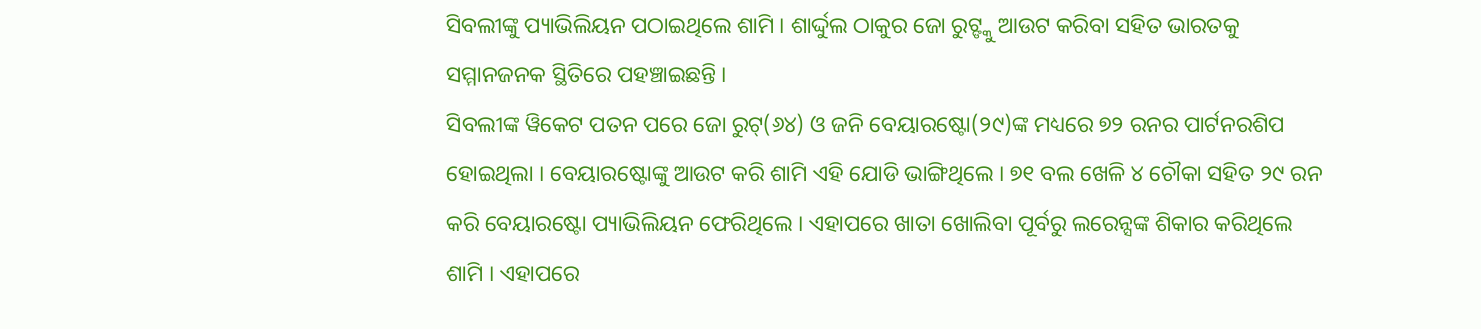ସିବଲୀଙ୍କୁ ପ୍ୟାଭିଲିୟନ ପଠାଇଥିଲେ ଶାମି । ଶାର୍ଦ୍ଦୁଲ ଠାକୁର ଜୋ ରୁଟ୍ଙ୍କୁ ଆଉଟ କରିବା ସହିତ ଭାରତକୁ ସମ୍ମାନଜନକ ସ୍ଥିତିରେ ପହଞ୍ଚାଇଛନ୍ତି ।
ସିବଲୀଙ୍କ ୱିକେଟ ପତନ ପରେ ଜୋ ରୁଟ୍(୬୪) ଓ ଜନି ବେୟାରଷ୍ଟୋ(୨୯)ଙ୍କ ମଧ୍ୟରେ ୭୨ ରନର ପାର୍ଟନରଶିପ ହୋଇଥିଲା । ବେୟାରଷ୍ଟୋଙ୍କୁ ଆଉଟ କରି ଶାମି ଏହି ଯୋଡି ଭାଙ୍ଗିଥିଲେ । ୭୧ ବଲ ଖେଳି ୪ ଚୌକା ସହିତ ୨୯ ରନ କରି ବେୟାରଷ୍ଟୋ ପ୍ୟାଭିଲିୟନ ଫେରିଥିଲେ । ଏହାପରେ ଖାତା ଖୋଲିବା ପୂର୍ବରୁ ଲରେନ୍ସଙ୍କ ଶିକାର କରିଥିଲେ ଶାମି । ଏହାପରେ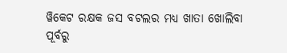ୱିକେଟ ରକ୍ଷକ ଜସ ବଟଲର ମଧ୍ୟ ଖାତା ଖୋଲିବା ପୂର୍ବରୁ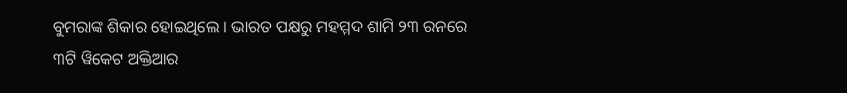ବୁମରାଙ୍କ ଶିକାର ହୋଇଥିଲେ । ଭାରତ ପକ୍ଷରୁ ମହମ୍ମଦ ଶାମି ୨୩ ରନରେ ୩ଟି ୱିକେଟ ଅକ୍ତିଆର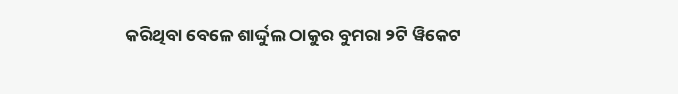କରିଥିବା ବେଳେ ଶାର୍ଦ୍ଦୁଲ ଠାକୁର ବୁମରା ୨ଟି ୱିକେଟ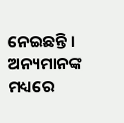ନେଇଛନ୍ତି । ଅନ୍ୟମାନଙ୍କ ମଧ୍ୟରେ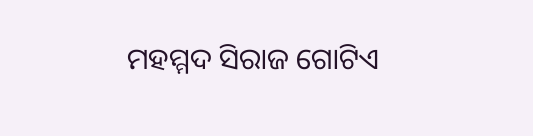ମହମ୍ମଦ ସିରାଜ ଗୋଟିଏ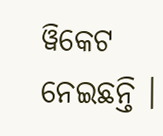ୱିକେଟ ନେଇଛନ୍ତି ।